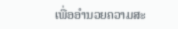ເພື່ອອໍານວຍຄວາມສະ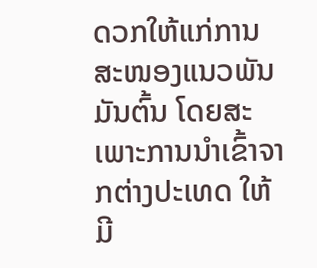ດວກໃຫ້ແກ່ການສະໜອງແນວພັນມັນຕົ້ນ ໂດຍສະເພາະການນໍາເຂົ້າຈາກຕ່າງປະເທດ ໃຫ້ມີ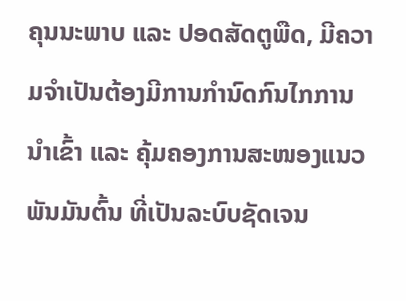ຄຸນນະພາບ ແລະ ປອດສັດຕູພືດ, ມີຄວາມຈໍາເປັນຕ້ອງມີການກໍານົດກົນໄກການນໍາເຂົ້າ ແລະ ຄຸ້ມຄອງການສະໜອງແນວພັນມັນຕົ້ນ ທີ່ເປັນລະບົບຊັດເຈນ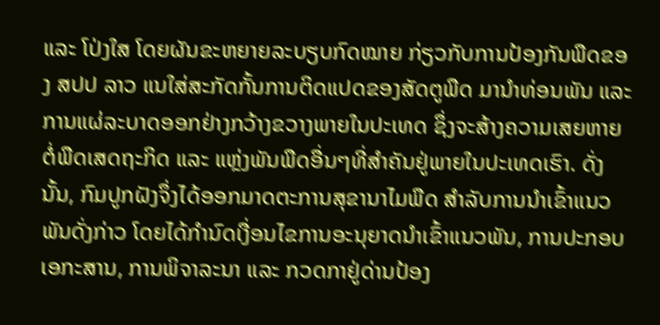ແລະ ໂປ່ງໃສ ໂດຍຜັນຂະຫຍາຍລະບຽບກົດໝາຍ ກ່ຽວກັບການປ້ອງກັນພືດຂອງ ສປປ ລາວ ແນໃສ່ສະກັດກັ້ນການຕິດແປດຂອງສັດຕູພືດ ມານໍາທ່ອນພັນ ແລະ ການແຜ່ລະບາດອອກຢ່າງກວ້າງຂວາງພາຍໃນປະເທດ ຊຶ່ງຈະສ້າງຄວາມເສຍຫາຍຕໍ່ພືດເສດຖະກິດ ແລະ ແຫຼ່ງພັນພືດອື່ນໆທີ່ສໍາຄັນຢູ່ພາຍໃນປະເທດເຮົາ. ດັ່ງນັ້ນ, ກົມປູກຝັງຈຶ່ງໄດ້ອອກມາດຕະການສຸຂານາໄມພືດ ສໍາລັບການນໍາເຂົ້າແນວພັນດັ່ງກ່າວ ໂດຍໄດ້ກໍານົດເງື່ອນໄຂການອະນຸຍາດນໍາເຂົ້າແນວພັນ, ການປະກອບເອກະສານ, ການພິຈາລະນາ ແລະ ກວດກາຢູ່ດ່ານປ້ອງ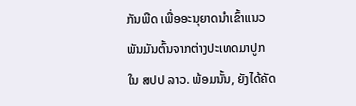ກັນພືດ ເພື່ອອະນຸຍາດນໍາເຂົ້າແນວພັນມັນຕົ້ນຈາກຕ່າງປະເທດມາປູກໃນ ສປປ ລາວ. ພ້ອມນັ້ນ, ຍັງໄດ້ຄັດ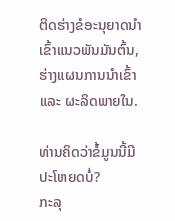ຕິດຮ່າງຂໍອະນຸຍາດນໍາເຂົ້າແນວພັນມັນຕົ້ນ, ຮ່າງແຜນການນໍາເຂົ້າ ແລະ ຜະລິດພາຍໃນ.

ທ່ານຄິດວ່າຂໍ້ມູນນີ້ມີປະໂຫຍດບໍ່?
ກະລຸ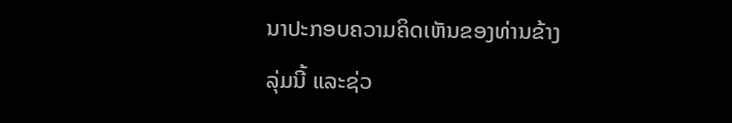ນາປະກອບຄວາມຄິດເຫັນຂອງທ່ານຂ້າງລຸ່ມນີ້ ແລະຊ່ວ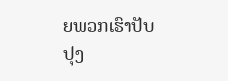ຍພວກເຮົາປັບປຸງ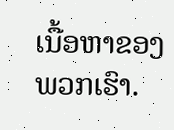ເນື້ອຫາຂອງພວກເຮົາ.